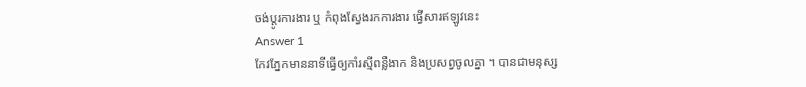ចង់ប្តូរការងារ ឬ កំពុងស្វែងរកការងារ ផ្វើសារឥឡូវនេះ
Answer 1
កែវភ្នែកមាននាទីធ្វើឲ្យកាំរស្មីពន្លឺងាក និងប្រសព្វចូលគ្នា ។ បានជាមនុស្ស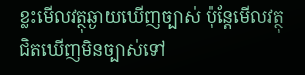ខ្លះមើលវត្ថុឆ្ងាយឃើញច្បាស់ ប៉ុន្តែមើលវត្ថុជិតឃើញមិនច្បាស់ទៅ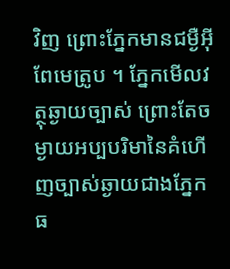វិញ ព្រោះភ្នែកមានជម្ងឺអ៊ីពែមេត្រូប ។ ភ្នែកមើលវត្ថុឆ្ងាយច្បាស់ ព្រោះតែចម្ងាយអប្បបរិមានៃគំហើញច្បាស់ឆ្ងាយជាងភ្នែកធ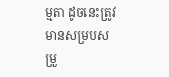ម្មតា ដូចនេះត្រូវមានសម្របសម្រួ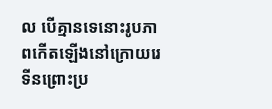ល បើគ្មានទេនោះរូបភាពកើតឡើងនៅក្រោយរេទីនព្រោះប្រ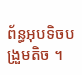ព័ន្ធអុបទិចបង្រួមតិច ។